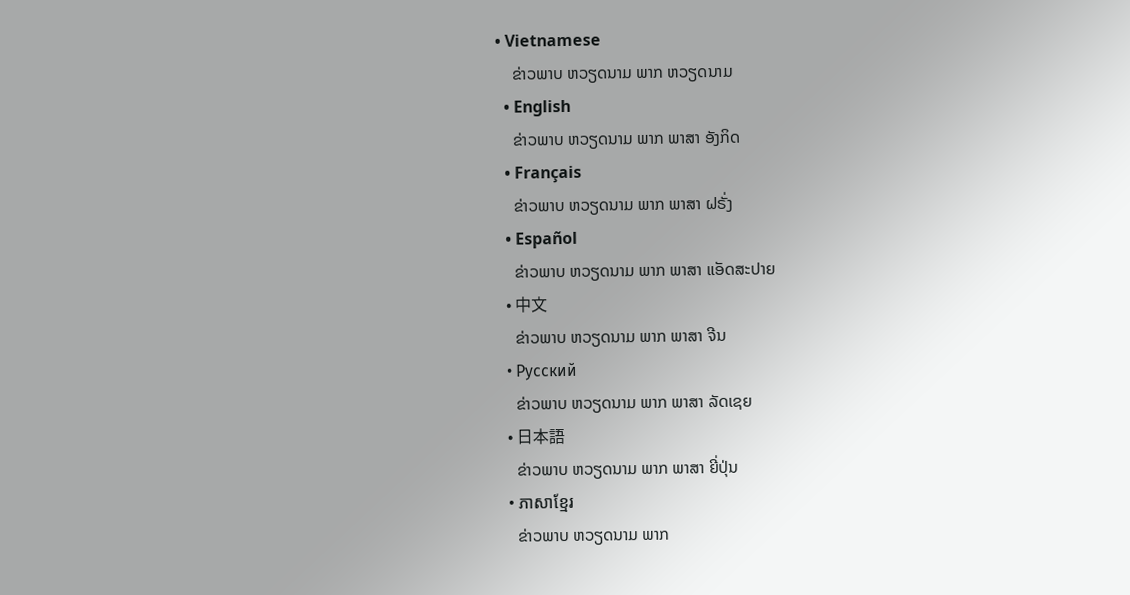• Vietnamese
    ຂ່າວພາບ ຫວຽດນາມ ພາກ ຫວຽດນາມ
  • English
    ຂ່າວພາບ ຫວຽດນາມ ພາກ ພາສາ ອັງກິດ
  • Français
    ຂ່າວພາບ ຫວຽດນາມ ພາກ ພາສາ ຝຣັ່ງ
  • Español
    ຂ່າວພາບ ຫວຽດນາມ ພາກ ພາສາ ແອັດສະປາຍ
  • 中文
    ຂ່າວພາບ ຫວຽດນາມ ພາກ ພາສາ ຈີນ
  • Русский
    ຂ່າວພາບ ຫວຽດນາມ ພາກ ພາສາ ລັດເຊຍ
  • 日本語
    ຂ່າວພາບ ຫວຽດນາມ ພາກ ພາສາ ຍີ່ປຸ່ນ
  • ភាសាខ្មែរ
    ຂ່າວພາບ ຫວຽດນາມ ພາກ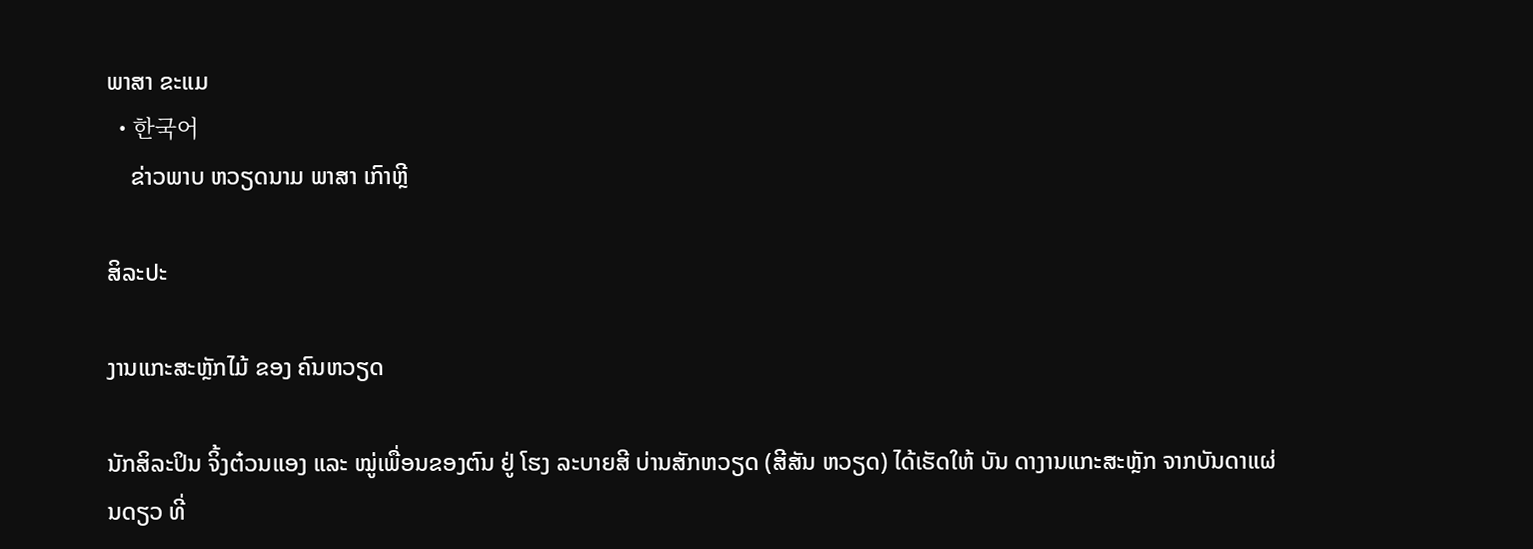ພາສາ ຂະແມ
  • 한국어
    ຂ່າວພາບ ຫວຽດນາມ ພາສາ ເກົາຫຼີ

ສິລະປະ

ງານແກະສະຫຼັກໄມ້ ຂອງ ຄົນຫວຽດ

ນັກສິລະປິນ ຈິ້ງຕ໋ວນແອງ ແລະ ໝູ່ເພື່ອນຂອງຕົນ ຢູ່ ໂຮງ ລະບາຍສີ ບ່ານສັກຫວຽດ (ສີສັນ ຫວຽດ) ໄດ້ເຮັດໃຫ້ ບັນ ດາງານແກະສະຫຼັກ ຈາກບັນດາແຜ່ນດຽວ ທີ່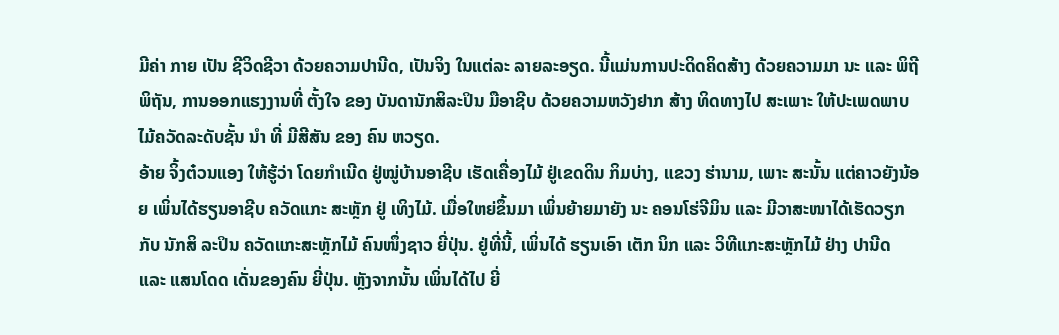ມີຄ່າ ກາຍ ເປັນ ຊີວິດຊີວາ ດ້ວຍຄວາມປານີດ, ເປັນຈິງ ໃນແຕ່ລະ ລາຍລະອຽດ. ນີ້ແມ່ນການປະດິດຄິດສ້າງ ດ້ວຍຄວາມມາ ນະ ແລະ ພິຖີພິຖັນ, ການອອກແຮງງານທີ່ ຕັ້ງໃຈ ຂອງ ບັນດານັກສິລະປິນ ມືອາຊີບ ດ້ວຍຄວາມຫວັງຢາກ ສ້າງ ທິດທາງໄປ ສະເພາະ ໃຫ້ປະເພດພາບໄມ້ຄວັດລະດັບຊັ້ນ ນຳ ທີ່ ມີສີສັນ ຂອງ ຄົນ ຫວຽດ.
ອ້າຍ ຈິ້ງຕ໋ວນແອງ ໃຫ້ຮູ້ວ່າ ໂດຍກຳເນີດ ຢູ່ໝູ່ບ້ານອາຊີບ ເຮັດເຄື່ອງໄມ້ ຢູ່ເຂດດິນ ກິມບ່າງ, ແຂວງ ຮ່ານາມ, ເພາະ ສະນັ້ນ ແຕ່ຄາວຍັງນ້ອຍ ເພິ່ນໄດ້ຮຽນອາຊີບ ຄວັດແກະ ສະຫຼັກ ຢູ່ ເທິງໄມ້. ເມື່ອໃຫຍ່ຂຶ້ນມາ ເພິ່ນຍ້າຍມາຍັງ ນະ ຄອນໂຮ່ຈີມິນ ແລະ ມີວາສະໜາໄດ້ເຮັດວຽກ ກັບ ນັກສິ ລະປິນ ຄວັດແກະສະຫຼັກໄມ້ ຄົນໜຶ່ງຊາວ ຍີ່ປຸ່ນ. ຢູ່ທີ່ນີ້, ເພິ່ນໄດ້ ຮຽນເອົາ ເຕັກ ນິກ ແລະ ວິທີແກະສະຫຼັກໄມ້ ຢ່າງ ປານີດ ແລະ ແສນໂດດ ເດັ່ນຂອງຄົນ ຍີ່ປຸ່ນ. ຫຼັງຈາກນັ້ນ ເພິ່ນໄດ້ໄປ ຍີ່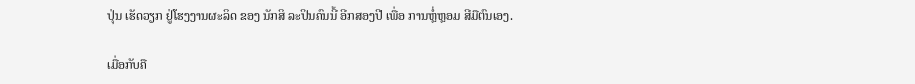ປຸ່ນ ເຮັດວຽກ ຢູ່ໂຮງງານຜະລິດ ຂອງ ນັກສິ ລະປິນຄົນນີ້ ອີກສອງປີ ເພື່ອ ການຫຼໍ່ຫຼອມ ສີມືຕົນເອງ.

ເມື່ອກັບຄື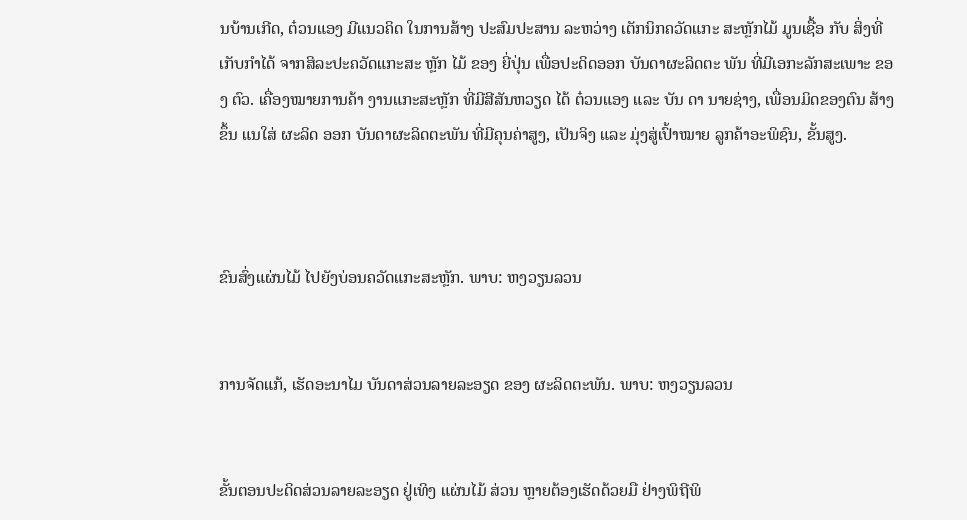ນບ້ານເກີດ, ຕ໋ວນແອງ ມີແນວຄິດ ໃນການສ້າງ ປະສົມປະສານ ລະຫວ່າງ ເຕັກນິກຄວັດແກະ ສະຫຼັກໄມ້ ມູນເຊື້ອ ກັບ ສິ່ງທີ່ເກັບກຳໄດ້ ຈາກສິລະປະຄວັດແກະສະ ຫຼັກ ໄມ້ ຂອງ ຍີ່ປຸ່ນ ເພື່ອປະດິດອອກ ບັນດາຜະລິດຕະ ພັນ ທີ່ມີເອກະລັກສະເພາະ ຂອງ ຕົວ. ເຄື່ອງໝາຍການຄ້າ ງານແກະສະຫຼັກ ທີ່ມີສີສັນຫວຽດ ໄດ້ ຕ໋ວນແອງ ແລະ ບັນ ດາ ນາຍຊ່າງ, ເພື່ອນມິດຂອງຕົນ ສ້າງຂຶ້ນ ແນໃສ່ ຜະລິດ ອອກ ບັນດາຜະລິດຕະພັນ ທີ່ມີຄຸນຄ່າສູງ, ເປັນຈິງ ແລະ ມຸ່ງສູ່ເປົ້າໝາຍ ລູກຄ້າອະພິຊົນ, ຂັ້ນສູງ.



ຂົນສົ່ງແຜ່ນໄມ້ ໄປຍັງບ່ອນຄວັດແກະສະຫຼັກ. ພາບ: ຫງວຽນລວນ


ການຈັດແກ້, ເຮັດອະນາໄມ ບັນດາສ່ວນລາຍລະອຽດ ຂອງ ຜະລິດຕະພັນ. ພາບ: ຫງວຽນລວນ


ຂັ້ນຕອນປະດິດສ່ວນລາຍລະອຽດ ຢູ່ເທິງ ແຜ່ນໄມ້ ສ່ວນ ຫຼາຍຕ້ອງເຮັດດ້ວຍມື ຢ່າງພິຖີພິ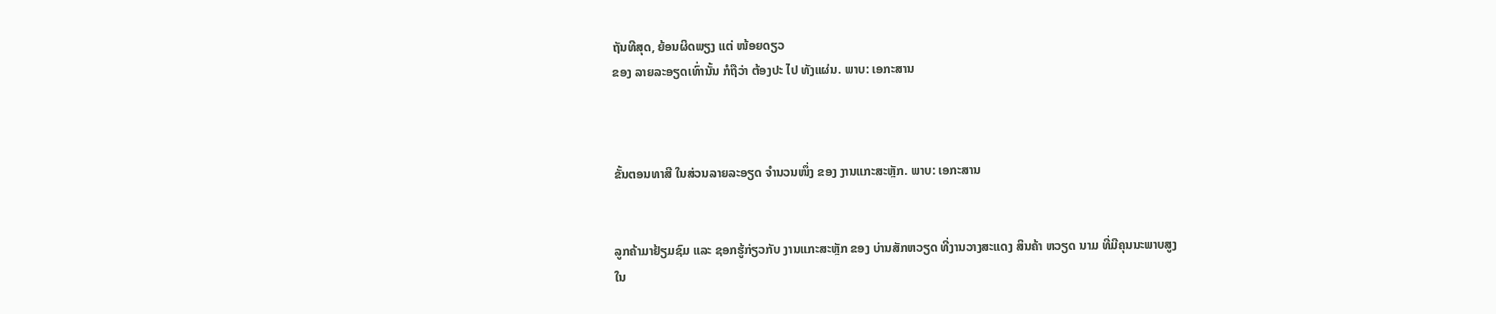ຖັນທີສຸດ, ຍ້ອນຜິດພຽງ ແຕ່ ໜ້ອຍດຽວ
ຂອງ ລາຍລະອຽດເທົ່ານັ້ນ ກໍຖືວ່າ ຕ້ອງປະ ໄປ ທັງແຜ່ນ. ພາບ: ເອກະສານ



ຂັ້ນຕອນທາສີ ໃນສ່ວນລາຍລະອຽດ ຈຳນວນໜຶ່ງ ຂອງ ງານແກະສະຫຼັກ. ພາບ: ເອກະສານ


ລູກຄ້າມາຢ້ຽມຊົມ ແລະ ຊອກຮູ້ກ່ຽວກັບ ງານແກະສະຫຼັກ ຂອງ ບ່ານສັກຫວຽດ ທີ່ງານວາງສະແດງ ສິນຄ້າ ຫວຽດ ນາມ ທີ່ມີຄຸນນະພາບສູງ
ໃນ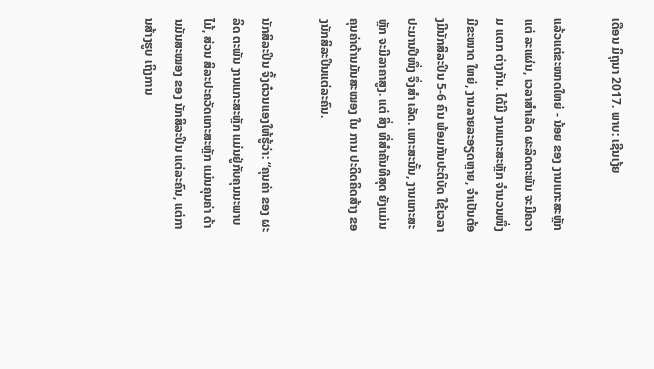ເດືອນ ມິຖຸນາ 2017. ພາບ: ເຊີນເງ້ຍ

ແລ້ວແຕ່ຂະໜາດໃຫຍ່ - ນ້ອຍ ຂອງ ງານແກະສະຫຼັກ ແຕ່ ລະແຜ່ນ, ເວລາສຳເລັດ ຜະລິດຕະພັນ ຈະມີຄວາມ ແຕກ ຕ່າງກັນ. ໄດ້ມີ ງານແກະສະຫຼັກ ຈຳນວນໜຶ່ງ ມີຂະໜາດ ໃຫຍ່, ງານລາຍລະອຽດຫຼາຍ, ຈຳເປັນຕ້ອງມີນັກສິລະປິນ 5-6 ຄົນ ພ້ອມກັນປະຕິບັດ ໃຊ້ເວລາປະມານປີໜຶ່ງ ຈຶ່ງສຳ ເລັດ. ເພາະສະນັ້ນ, ງານແກະສະຫຼັກ ຈະມີລາຄາສູງ. ແຕ່ ສິ່ງ ທີ່ສຳຄັນທີສຸດ ຍັງແມ່ນຄຸນຄ່າດ້ານມັນສະໝອງ ໃນ ການ ປະດິດຄິດສ້າງ ຂອງນັກສິລະປິນແຕ່ລະຄົນ.

ນັກສິລະປິນ ຈິ້ງຕ໋ວນແອງໃຫ້ຮູ້ວ່າ: “ຄຸນຄ່າ ຂອງ ຜະລິດ ຕະພັນ ງານແກະສະຫຼັກ ແມ່ນຢູ່ກັບຄຸນນະພາບໄມ້, ສ່ວນ ສິລະປະຄວັດແກະສະຫຼັກ ແມ່ນຄຸນຄ່າ ດ້ານມັນສະໝອງ ຂອງ ນັກສິລະປິນ ແຕ່ລະຄົນ, ແຕ່ການສ້າງຮູບ ເຖິງການ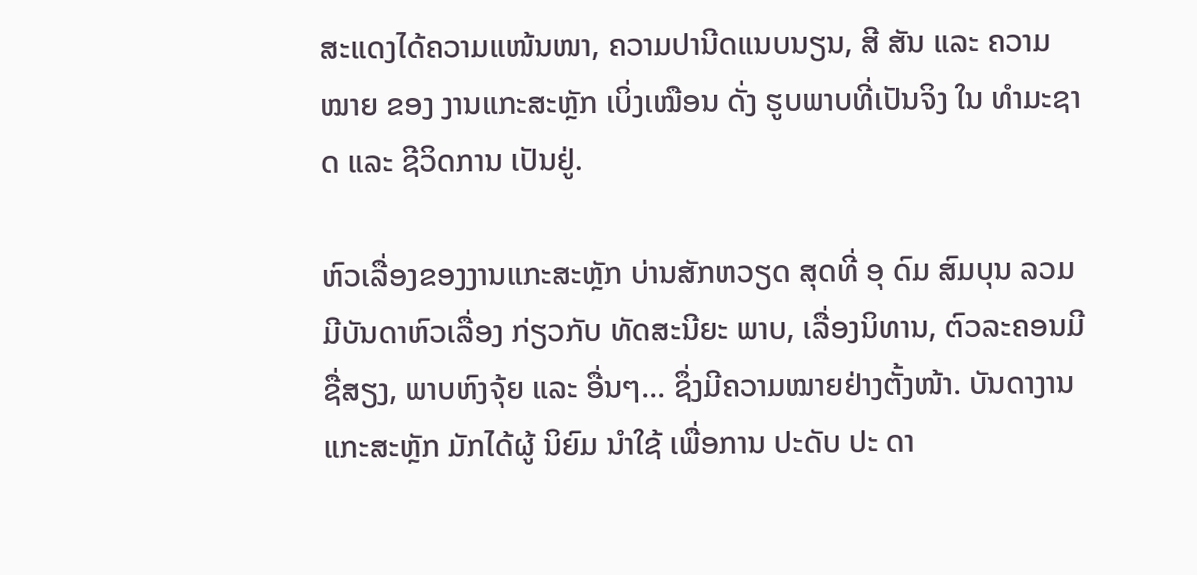ສະແດງໄດ້ຄວາມແໜ້ນໜາ, ຄວາມປານີດແນບນຽນ, ສີ ສັນ ແລະ ຄວາມໝາຍ ຂອງ ງານແກະສະຫຼັກ ເບິ່ງເໝືອນ ດັ່ງ ຮູບພາບທີ່ເປັນຈິງ ໃນ ທຳມະຊາດ ແລະ ຊີວິດການ ເປັນຢູ່.

ຫົວເລື່ອງຂອງງານແກະສະຫຼັກ ບ່ານສັກຫວຽດ ສຸດທີ່ ອຸ ດົມ ສົມບຸນ ລວມມີບັນດາຫົວເລື່ອງ ກ່ຽວກັບ ທັດສະນີຍະ ພາບ, ເລື່ອງນິທານ, ຕົວລະຄອນມີຊື່ສຽງ, ພາບຫົງຈຸ້ຍ ແລະ ອື່ນໆ... ຊຶ່ງມີຄວາມໝາຍຢ່າງຕັ້ງໜ້າ. ບັນດາງານ ແກະສະຫຼັກ ມັກໄດ້ຜູ້ ນິຍົມ ນຳໃຊ້ ເພື່ອການ ປະດັບ ປະ ດາ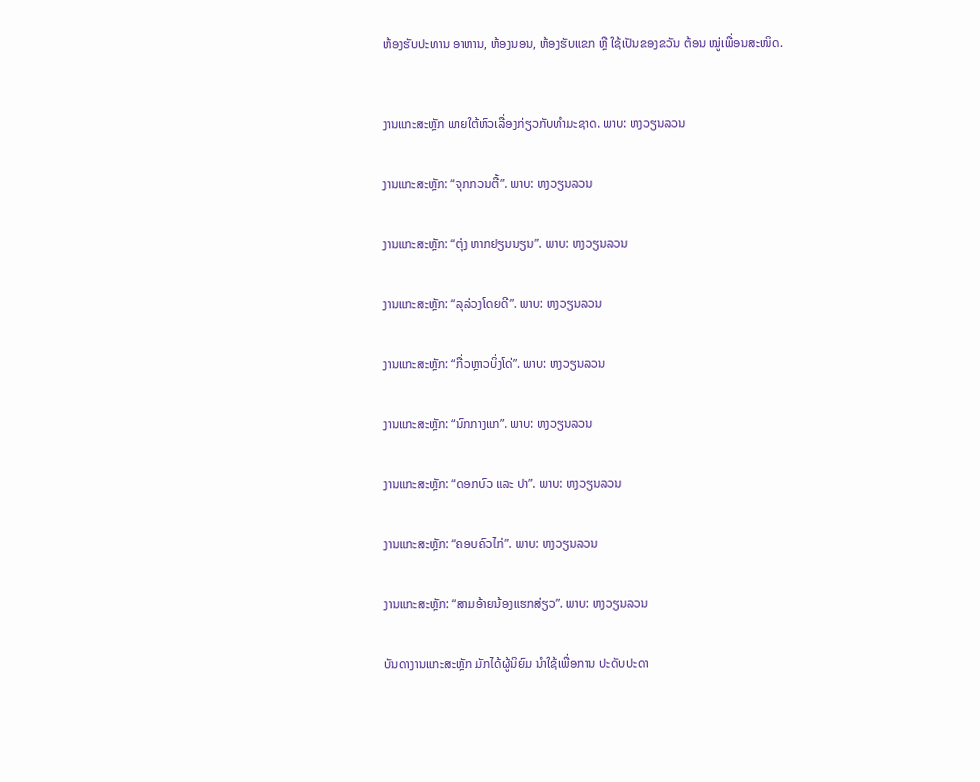ຫ້ອງຮັບປະທານ ອາຫານ, ຫ້ອງນອນ, ຫ້ອງຮັບແຂກ ຫຼື ໃຊ້ເປັນຂອງຂວັນ ຕ້ອນ ໝູ່ເພື່ອນສະໜິດ.



ງານແກະສະຫຼັກ ພາຍໃຕ້ຫົວເລື່ອງກ່ຽວກັບທຳມະຊາດ. ພາບ: ຫງວຽນລວນ


ງານແກະສະຫຼັກ: “ຈຸກກວນຕື້”. ພາບ: ຫງວຽນລວນ


ງານແກະສະຫຼັກ: “ຕຸ່ງ ຫາກຢຽນນຽນ”. ພາບ: ຫງວຽນລວນ


ງານແກະສະຫຼັກ: “ລຸລ່ວງໂດຍດີ”. ພາບ: ຫງວຽນລວນ


ງານແກະສະຫຼັກ: “ກື່ວຫຼາວບິ່ງໂດ່”. ພາບ: ຫງວຽນລວນ


ງານແກະສະຫຼັກ: “ນົກກາງແກ”. ພາບ: ຫງວຽນລວນ


ງານແກະສະຫຼັກ: “ດອກບົວ ແລະ ປາ”. ພາບ: ຫງວຽນລວນ


ງານແກະສະຫຼັກ: “ຄອບຄົວໄກ່”. ພາບ: ຫງວຽນລວນ


ງານແກະສະຫຼັກ: “ສາມອ້າຍນ້ອງແຮກສ່ຽວ”. ພາບ: ຫງວຽນລວນ


ບັນດາງານແກະສະຫຼັກ ມັກໄດ້ຜູ້ນິຍົມ ນຳໃຊ້ເພື່ອການ ປະດັບປະດາ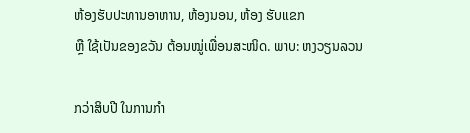ຫ້ອງຮັບປະທານອາຫານ, ຫ້ອງນອນ, ຫ້ອງ ຮັບແຂກ
ຫຼື ໃຊ້ເປັນຂອງຂວັນ ຕ້ອນໝູ່ເພື່ອນສະໜິດ. ພາບ: ຫງວຽນລວນ

ກວ່າສິບປີ ໃນການກຳ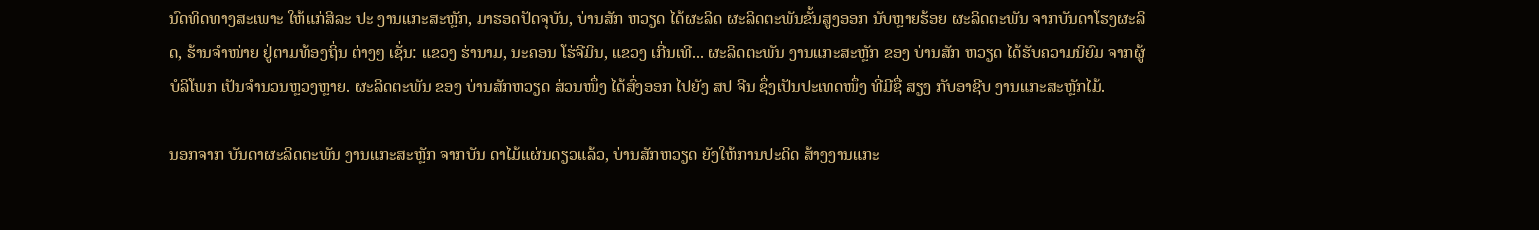ນົດທິດທາງສະເພາະ ໃຫ້ແກ່ສິລະ ປະ ງານແກະສະຫຼັກ, ມາຮອດປັດຈຸບັນ, ບ່ານສັກ ຫວຽດ ໄດ້ຜະລິດ ຜະລິດຕະພັນຂັ້ນສູງອອກ ນັບຫຼາຍຮ້ອຍ ຜະລິດຕະພັນ ຈາກບັນດາໂຮງຜະລິດ, ຮ້ານຈຳໜ່າຍ ຢູ່ຕາມທ້ອງຖິ່ນ ຕ່າງໆ ເຊັ່ນ: ແຂວງ ຮ່ານາມ, ນະຄອນ ໂຮ່ຈີມິນ, ແຂວງ ເກີ່ນເທີ... ຜະລິດຕະພັນ ງານແກະສະຫຼັກ ຂອງ ບ່ານສັກ ຫວຽດ ໄດ້ຮັບຄວາມນິຍົມ ຈາກຜູ້ບໍລິໂພກ ເປັນຈຳນວນຫຼວງຫຼາຍ. ຜະລິດຕະພັນ ຂອງ ບ່ານສັກຫວຽດ ສ່ວນໜຶ່ງ ໄດ້ສົ່ງອອກ ໄປຍັງ ສປ ຈີນ ຊຶ່ງເປັນປະເທດໜຶ່ງ ທີ່ມີຊື່ ສຽງ ກັບອາຊີບ ງານແກະສະຫຼັກໄມ້.

ນອກຈາກ ບັນດາຜະລິດຕະພັນ ງານແກະສະຫຼັກ ຈາກບັນ ດາໄມ້ແຜ່ນດຽວແລ້ວ, ບ່ານສັກຫວຽດ ຍັງໃຫ້ການປະດິດ ສ້າງງານແກະ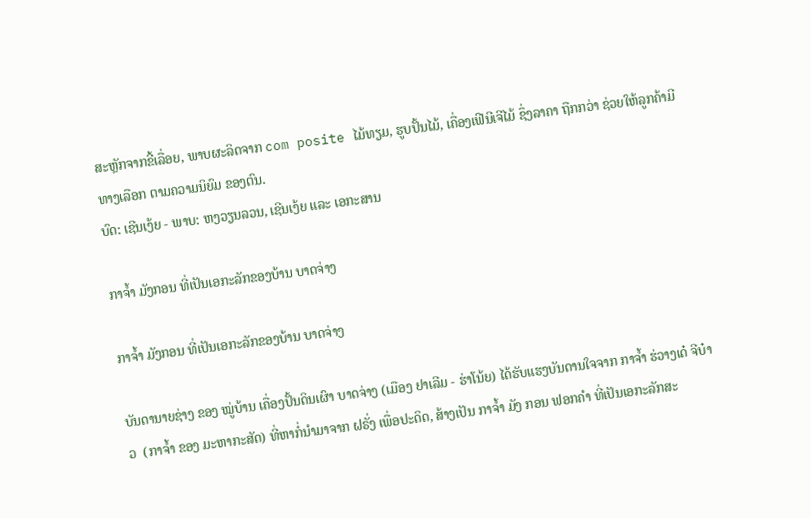ສະຫຼັກຈາກຂີ້ເລື່ອຍ, ພາບຜະລິດຈາກ com posite ໄມ້ທຽມ, ຮູບປັ້ນໄມ້, ເຄື່ອງເຟີນີເຈີໄມ້ ຊຶ່ງລາຄາ ຖືກກວ່າ ຊ່ວຍໃຫ້ລູກຄ້າມີທາງເລືອກ ຕາມຄວາມນິຍົມ ຂອງຕົນ.
ບົດ: ເຊີນເງ້ຍ - ພາບ: ຫງວຽນລວນ, ເຊີນເງ້ຍ ແລະ ເອກະສານ

ກາຈໍ້າ ມັງກອນ ທີ່ເປັນເອກະລັກຂອງບ້ານ ບາດຈ່າງ

ກາຈໍ້າ ມັງກອນ ທີ່ເປັນເອກະລັກຂອງບ້ານ ບາດຈ່າງ

ບັນດານາຍຊ່າງ ຂອງ ໝູ່ບ້ານ ເຄື່ອງປັ້ນດິນເຜົາ ບາດຈ່າງ (ເມືອງ ຢາເລີມ - ຮ່າໂນ້ຍ) ໄດ້ຮັບແຮງບັນດານໃຈຈາກ ກາຈໍ້າ ຮ່ວາງເດ໋ ຈີບ໋າວ  (ກາຈໍ້າ ຂອງ ມະຫາກະສັດ) ທີ່ຫາກໍ່ນຳມາຈາກ ຝຣັ່ງ ເພື່ອປະດິດ, ສ້າງເປັນ ກາຈໍ້າ ມັງ ກອນ ຟອກຄຳ ທີ່ເປັນເອກະລັກສະ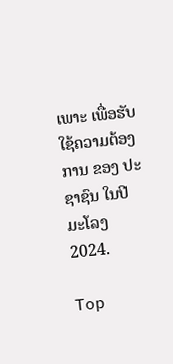ເພາະ ເພື່ອຮັບໃຊ້ຄວາມຕ້ອງການ ຂອງ ປະຊາຊົນ ໃນປີ ມະໂລງ 2024.

Top